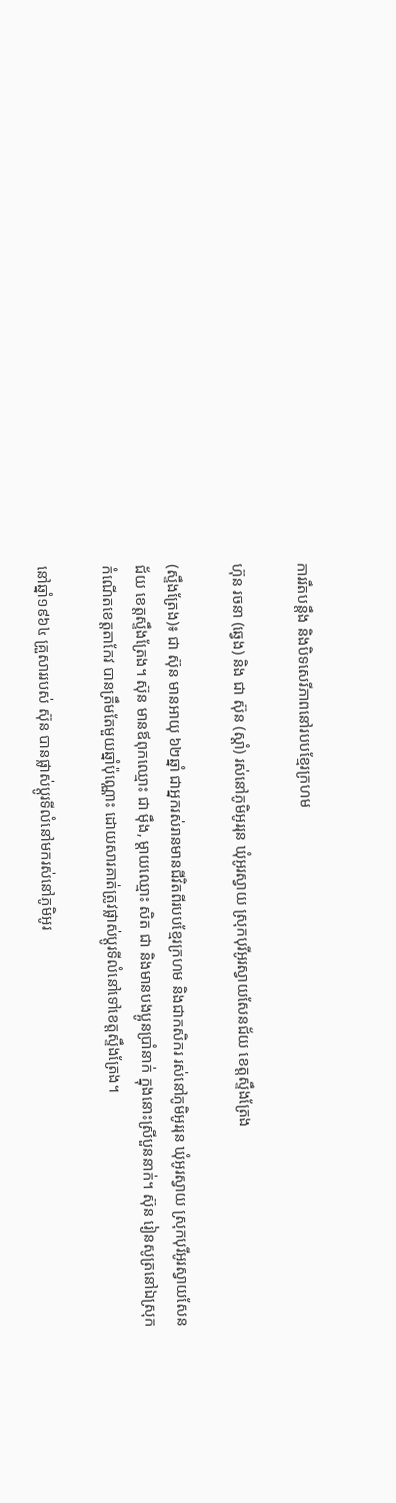ការរឹតបន្តឹង និងបិទសេរីភាពនៅរបបខ្មែរក្រហម

ហ៊ុន រចនា (ឆ្វេង) និង ជា ស៊ុន (ស្ដាំ) រស់នៅភូមិអូររុន ឃុំអូរស្វាយ ស្រុកបុរីអូរស្វាយសែនជ័យ ខេត្តស្ទឹងត្រែង

(ស្ទឹងត្រែង)៖ ជា ស៊ុន មានអាយុ ៦២ឆ្នាំ ជាអ្នករស់រានមានជីវិតពីរបបខ្មែរក្រហម និងជាកសិករ រស់នៅភូមិអូររុន ឃុំអូរស្វាយ ស្រុកបុរីអូរស្វាយសែនជ័យ ខេត្តស្ទឹងត្រែង។ ស៊ុន មានឪពុកឈ្មោះ ជា ម៉ឹង, ម្ដាយឈ្មោះ សិត ជា និងមានបងប្អូនប្រាំនាក់ ក្នុងនោះស្រីបួននាក់។ ស៊ុន រៀនសូត្រនៅឯស្រុកកំណើតខេត្តតាកែវ បានត្រឹមតែមួយឆ្នាំប៉ុណ្ណោះ ដោយសារគាត់ត្រូវផ្លាស់ប្តូរទីលំនៅទៅខេត្តស្ទឹងត្រែង។

នៅឆ្នាំ១៩៦៤ គ្រួសាររបស់ ស៊ុន បានផ្លាស់ប្ដូរទីលំនៅមករស់នៅភូមិអូរ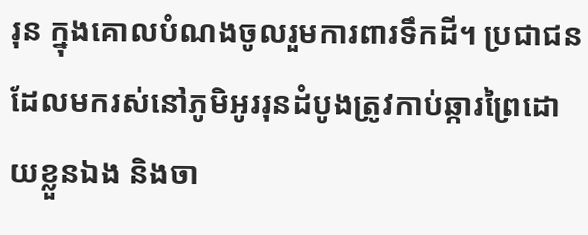រុន ក្នុងគោលបំណងចូលរួមការពារទឹកដី។ ប្រជាជន ដែលមករស់នៅភូមិអូររុនដំបូងត្រូវកាប់ឆ្ការព្រៃដោយខ្លួនឯង និងចា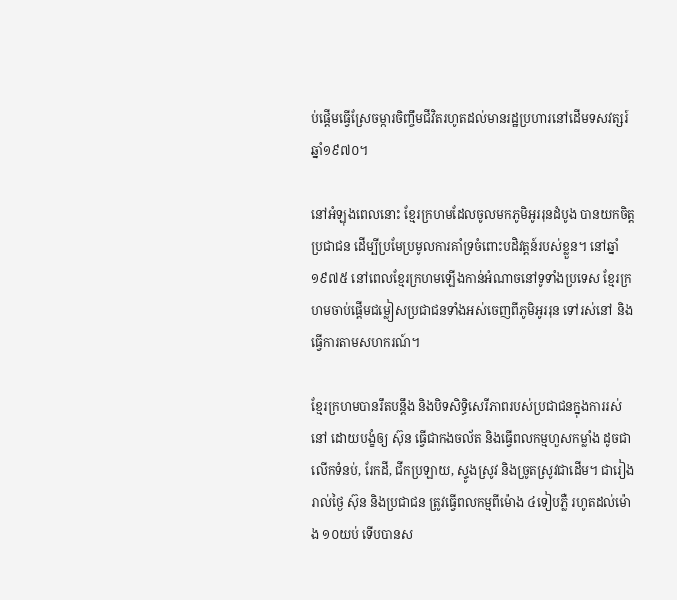ប់ផ្តើមធ្វើស្រែចម្ការចិញ្ចឹមជីវិតរហូតដល់មានរដ្ឋប្រហារនៅដើមទសវត្សរ៍ឆ្នាំ១៩៧០។

នៅអំឡុងពេលនោះ ខ្មែរក្រហមដែលចូលមកភូមិអូររុនដំបូង បានយកចិត្តប្រជាជន ដើម្បីប្រមែប្រមូលការគាំទ្រចំពោះបដិវត្តន៍របស់ខ្លួន។ នៅឆ្នាំ១៩៧៥ នៅពេលខ្មែរក្រហមឡើងកាន់អំណាចនៅទូទាំងប្រទេស ខ្មែរក្រហមចាប់ផ្តើមជម្លៀសប្រជាជនទាំងអស់ចេញពីភូមិអូររុន ទៅរស់នៅ និងធ្វើការតាមសហករណ៍។

ខ្មែរក្រហមបានរឹតបន្តឹង និងបិទសិទ្ធិសេរីភាពរបស់ប្រជាជនក្នុងការរស់នៅ ដោយបង្ខំឲ្យ ស៊ុន ធ្វើជាកងចល័ត និងធ្វើពលកម្មហួសកម្លាំង ដូចជាលើកទំនប់, រែកដី, ជីកប្រឡាយ, ស្ទូងស្រូវ និងច្រូតស្រូវជាដើម។ ជារៀងរាល់ថ្ងៃ ស៊ុន និងប្រជាជន ត្រូវធ្វើពលកម្មពីម៉ោង ៤ទៀបភ្លឺ រហូតដល់ម៉ោង ១០យប់ ទើបបានស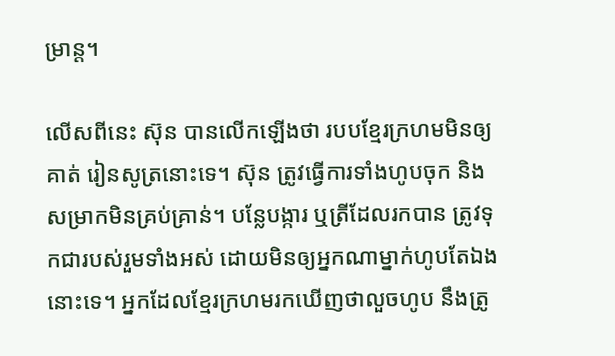ម្រាន្ត។

លើសពីនេះ ស៊ុន បានលើកឡើងថា របបខ្មែរក្រហមមិនឲ្យគាត់ រៀនសូត្រនោះទេ។ ស៊ុន ត្រូវធ្វើការទាំងហូបចុក និងសម្រាកមិនគ្រប់គ្រាន់។ បន្លែបង្ការ ឬត្រីដែលរកបាន ត្រូវទុកជារបស់រួមទាំងអស់ ដោយមិនឲ្យអ្នកណាម្នាក់ហូបតែឯងនោះទេ។ អ្នកដែលខ្មែរក្រហមរកឃើញថាលួចហូប នឹងត្រូ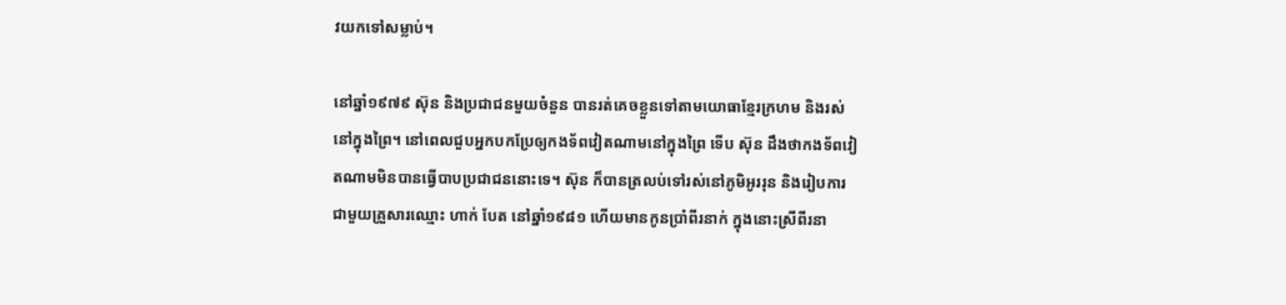វយកទៅសម្លាប់។

នៅឆ្នាំ១៩៧៩ ស៊ុន និងប្រជាជនមួយចំនួន បានរត់គេចខ្លួនទៅតាមយោធាខ្មែរក្រហម និងរស់នៅក្នុងព្រៃ។ នៅពេលជួបអ្នកបកប្រែឲ្យកងទ័ពវៀតណាមនៅក្នុងព្រៃ ទើប ស៊ុន ដឹងថាកងទ័ពវៀតណាមមិនបានធ្វើបាបប្រជាជននោះទេ។ ស៊ុន ក៏បានត្រលប់ទៅរស់នៅភូមិអូររុន និងរៀបការជាមួយគ្រួសារឈ្មោះ ហាក់ បែត នៅឆ្នាំ១៩៨១ ហើយមានកូនប្រាំពីរនាក់ ក្នុងនោះស្រីពីរនា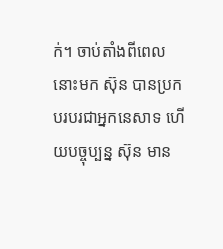ក់។ ចាប់តាំងពីពេលនោះមក ស៊ុន បានប្រកបរបរជាអ្នកនេសាទ ហើយបច្ចុប្បន្ន ស៊ុន មាន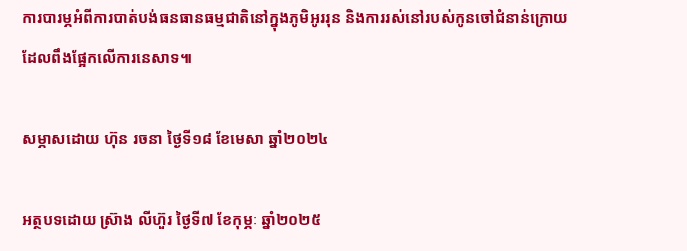ការបារម្ភអំពីការបាត់បង់ធនធានធម្មជាតិនៅក្នុងភូមិអូររុន និងការរស់នៅរបស់កូនចៅជំនាន់ក្រោយដែលពឹងផ្អែកលើការនេសាទ៕

សម្ភាសដោយ ហ៊ុន រចនា ថ្ងៃទី១៨ ខែមេសា ឆ្នាំ២០២៤

អត្ថបទដោយ ស្រ៊ាង លីហ៊ួរ ថ្ងៃទី៧ ខែកុម្ភៈ ឆ្នាំ២០២៥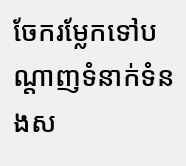ចែករម្លែកទៅបណ្តាញទំនាក់ទំនងស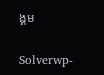ង្គម

Solverwp-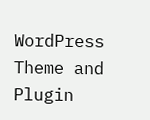WordPress Theme and Plugin